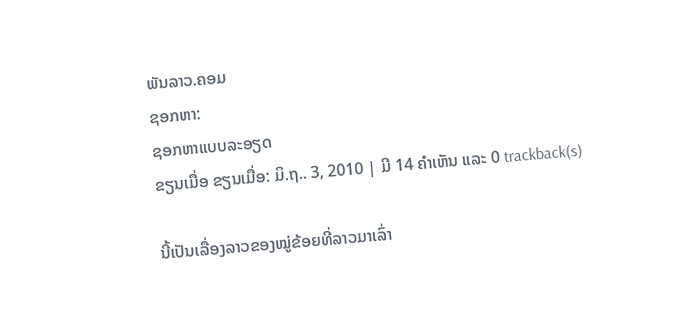ພັນລາວ.ຄອມ
ຊອກຫາ:
ຊອກຫາແບບລະອຽດ
ຂຽນເມື່ອ ຂຽນເມື່ອ: ມິ.ຖ.. 3, 2010 | ມີ 14 ຄຳເຫັນ ແລະ 0 trackback(s)

ນີ້ເປັນເລື່ອງລາວຂອງໝູ່ຂ້ອຍທີ່ລາວມາເລົ່າ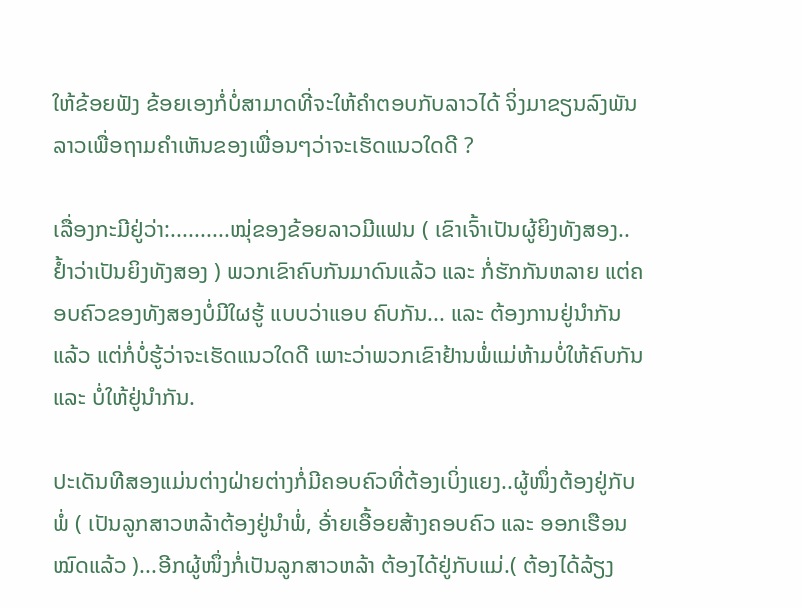ໃຫ້ຂ້ອຍຟັງ ຂ້ອຍເອງກໍ່ບໍ່ສາມາດທີ່ຈະໃຫ້ຄຳຕອບກັບລາວໄດ້ ຈິ່ງມາຂຽນລົງພັນລາວເພື່ອຖາມຄຳເຫັນຂອງເພື່ອນໆວ່າຈະເຮັດແນວໃດດີ ?

ເລື່ອງກະມີຢູ່ວ່າ:..........ໝຸ່ຂອງຂ້ອຍລາວມີແຟນ ( ເຂົາເຈົ້າເປັນຜູ້ຍິງທັງສອງ..ຢ້ຳວ່າເປັນຍິງທັງສອງ ) ພວກເຂົາຄົບກັນມາດົນແລ້ວ ແລະ ກໍ່ຮັກກັນຫລາຍ ແຕ່ຄອບຄົວຂອງທັງສອງບໍ່ມີໃຜຮູ້ ແບບວ່າແອບ ຄົບກັນ... ແລະ ຕ້ອງການຢູ່ນຳກັນແລ້ວ ແຕ່ກໍ່ບໍ່ຮູ້ວ່າຈະເຮັດແນວໃດດີ ເພາະວ່າພວກເຂົາຢ້ານພໍ່ແມ່ຫ້າມບໍ່ໃຫ້ຄົບກັນ ແລະ ບໍ່ໃຫ້ຢູ່ນຳກັນ.

ປະເດັນທີສອງແມ່ນຕ່າງຝ່າຍຕ່າງກໍ່ມີຄອບຄົວທີ່ຕ້ອງເບິ່ງແຍງ..ຜູ້ໜຶ່ງຕ້ອງຢູ່ກັບພໍ່ ( ເປັນລູກສາວຫລ້າຕ້ອງຢູ່ນຳພໍ່, ອ້່າຍເອື້ອຍສ້າງຄອບຄົວ ແລະ ອອກເຮືອນໝົດແລ້ວ )...ອີກຜູ້ໜຶ່ງກໍ່ເປັນລູກສາວຫລ້າ ຕ້ອງໄດ້ຢູ່ກັບແມ່.( ຕ້ອງໄດ້ລ້ຽງ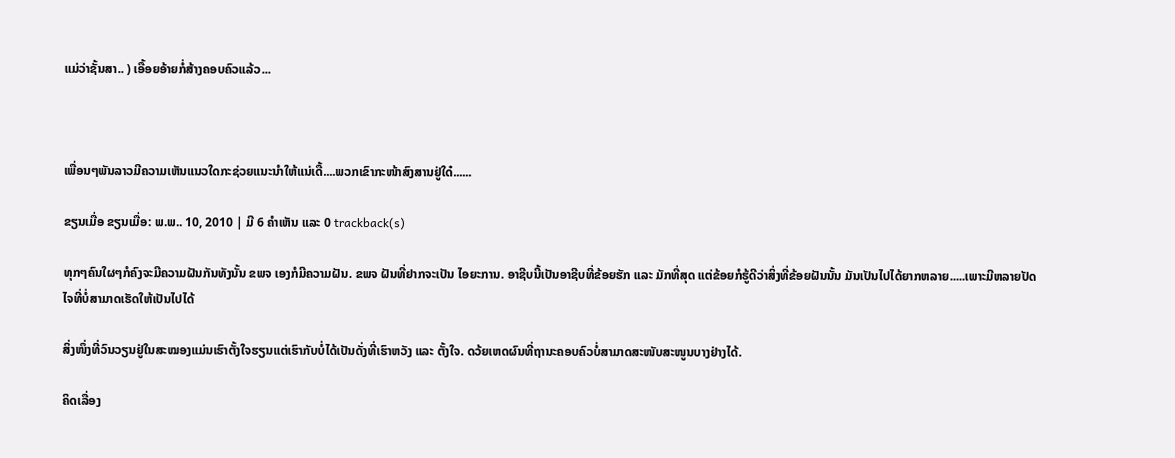ແມ່ວ່າຊັ້ນສາ.. ) ເອື້ອຍອ້າຍກໍ່ສ້າງຄອບຄົວແລ້ວ...



ເພື່ອນໆພັນລາວມີຄວາມເຫັນແນວໃດກະຊ່ວຍແນະນຳໃຫ້ແນ່ເດື້....ພວກເຂົາກະໜ້າສົງສານຢູ່ໃດ໋......

ຂຽນເມື່ອ ຂຽນເມື່ອ: ພ.ພ.. 10, 2010 | ມີ 6 ຄຳເຫັນ ແລະ 0 trackback(s)

ທຸກໆຄົນໃຜໆກໍຄົງຈະມີຄວາມຝັນກັນທັງນັ້ນ ຂພຈ ເອງກໍມີຄວາມຝັນ. ຂພຈ ຝັນທີ່ຢາກຈະເປັນ ໄອຍະການ. ອາຊີບນີ້ເປັນອາຊີບທີ່ຂ້ອຍຮັກ ແລະ ມັກທີ່ສຸດ ແຕ່ຂ້ອຍກໍຮູ້ດີວ່າສິ່ງທີ່ຂ້ອຍຝັນນັ້ນ ມັນເປັນໄປໄດ້ຍາກຫລາຍ.....ເພາະມີຫລາຍປັດໄຈທີ່ບໍ່ສາມາດເຮັດໃຫ້ເປັນໄປໄດ້

ສິ່ງໜຶ່ງທີ່ວົນວຽນຢູ່ໃນສະໝອງແມ່ນເຮົາຕັ້ງໃຈຮຽນແຕ່ເຮົາກັບບໍ່ໄດ້ເປັນດັ່ງທີ່ເຮົາຫວັງ ແລະ ຕັ້ງໃຈ. ດວ້ຍເຫດຜົນທີ່ຖານະຄອບຄົວບໍ່ສາມາດສະໜັບສະໜູນບາງຢ່າງໄດ້.

ຄິດເລື່ອງ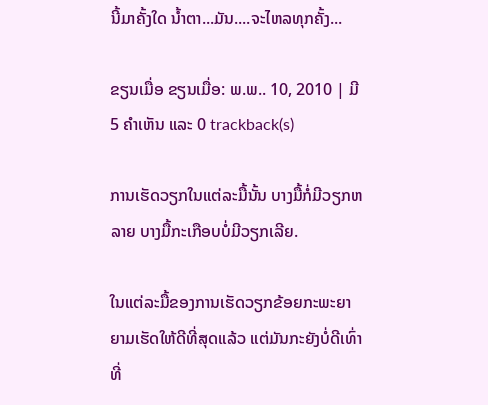ນີ້ມາຄັ້ງໃດ ນ້ຳຕາ...ມັນ....ຈະໄຫລທຸກຄັ້ງ...

ຂຽນເມື່ອ ຂຽນເມື່ອ: ພ.ພ.. 10, 2010 | ມີ 5 ຄຳເຫັນ ແລະ 0 trackback(s)

ການເຮັດວຽກໃນແຕ່ລະມື້ນັ້ນ ບາງມື້ກໍ່ມີວຽກຫລາຍ ບາງມື້ກະເກືອບບໍ່ມີວຽກເລີຍ.

ໃນແຕ່ລະມື້ຂອງການເຮັດວຽກຂ້ອຍກະພະຍາຍາມເຮັດໃຫ້ດີທີ່ສຸດແລ້ວ ແຕ່ມັນກະຍັງບໍ່ດີເທົ່າທີ່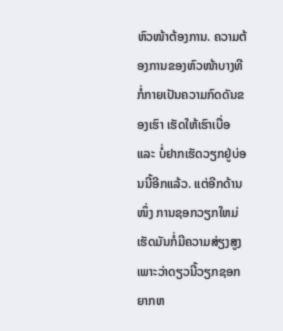ຫົວໜ້າຕ້ອງການ. ຄວາມຕ້ອງການຂອງຫົວໜ້າບາງທີກໍ່ກາຍເປັນຄວາມກົດດັນຂອງເຮົາ ເຮັດໃຫ້ເຮົາເບື່ອ ແລະ ບໍ່ຢາກເຮັດວຽກຢູ່ບ່ອນນີ້ອີກແລ້ວ. ແຕ່ອີກດ້ານໜຶ່ງ ການຊອກວຽກໃຫມ່ເຮັດມັນກໍ່ມີຄວາມສ່ຽງສູງເພາະວ່າດຽວນີ້ວຽກຊອກຍາກຫ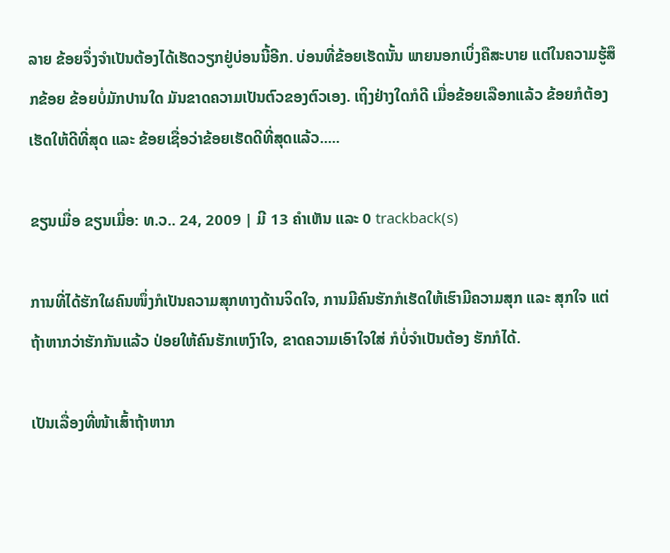ລາຍ ຂ້ອຍຈຶ່ງຈຳເປັນຕ້ອງໄດ້ເຮັດວຽກຢູ່ບ່ອນນີ້ອີກ. ບ່ອນທີ່ຂ້ອຍເຮັດນັ້ນ ພາຍນອກເບິ່ງຄືສະບາຍ ແຕ່ໃນຄວາມຮູ້ສຶກຂ້ອຍ ຂ້ອຍບໍ່ມັກປານໃດ ມັນຂາດຄວາມເປັນຕົວຂອງຕົວເອງ. ເຖິງຢ່າງໃດກໍດີ ເມື່ອຂ້ອຍເລືອກແລ້ວ ຂ້ອຍກໍຕ້ອງເຮັດໃຫ້ດີທີ່ສຸດ ແລະ ຂ້ອຍເຊື່ອວ່າຂ້ອຍເຮັດດີທີ່ສຸດແລ້ວ.....

ຂຽນເມື່ອ ຂຽນເມື່ອ: ທ.ວ.. 24, 2009 | ມີ 13 ຄຳເຫັນ ແລະ 0 trackback(s)

ການທີ່ໄດ້ຮັກໃຜຄົນໜຶ່ງກໍເປັນຄວາມສຸກທາງດ້ານຈິດໃຈ, ການມີຄົນຮັກກໍເຮັດໃຫ້ເຮົາມີຄວາມສຸກ ແລະ ສຸກໃຈ ແຕ່ຖ້າຫາກວ່າຮັກກັນແລ້ວ ປ່ອຍໃຫ້ຄົນຮັກເຫງົາໃຈ, ຂາດຄວາມເອົາໃຈໃສ່ ກໍບໍ່ຈຳເປັນຕ້ອງ ຮັກກໍໄດ້.

ເປັນເລື່ອງທີ່ໜ້າເສົ້າຖ້າຫາກ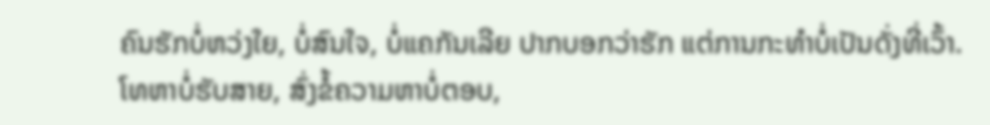ຄົນຮັກບໍ່ຫວ່ງໃຍ, ບໍ່ສົນໃຈ, ບໍ່ແຄກັນເລີຍ ປາກບອກວ່າຮັກ ແຕ່ການກະທຳບໍ່ເປັນດັ່ງທີ່ເວົ້າ. ໂທຫາບໍ່ຮັບສາຍ, ສົ່ງຂໍ້ຄວາມຫາບໍ່ຕອບ,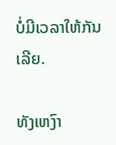ບໍ່ມີເວລາໃຫ້ກັນເລີຍ.

ທັງເຫງົາ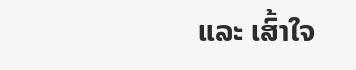ແລະ ເສົ້າໃຈ